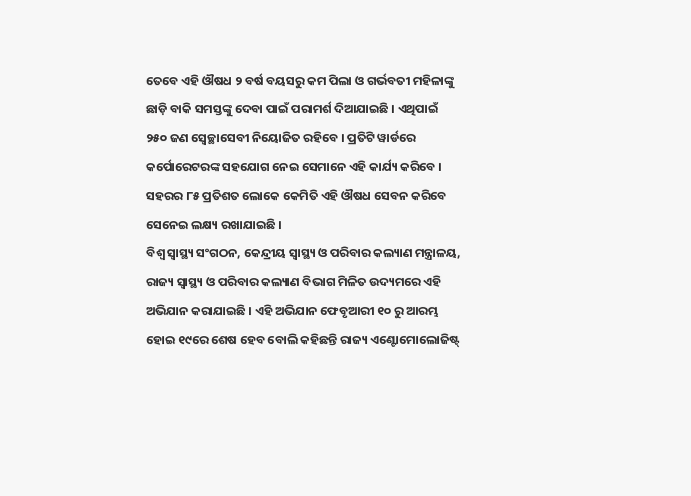ତେବେ ଏହି ଔଷଧ ୨ ବର୍ଷ ବୟସରୁ କମ ପିଲା ଓ ଗର୍ଭବତୀ ମହିଳାଙ୍କୁ ଛାଡ଼ି ବାକି ସମସ୍ତଙ୍କୁ ଦେବା ପାଇଁ ପରାମର୍ଶ ଦିଆଯାଇଛି । ଏଥିପାଇଁ ୨୫୦ ଜଣ ସ୍ୱେଚ୍ଛାସେବୀ ନିୟୋଜିତ ରହିବେ । ପ୍ରତିଟି ୱାର୍ଡରେ କର୍ପୋରେଟରଙ୍କ ସହଯୋଗ ନେଇ ସେମାନେ ଏହି କାର୍ଯ୍ୟ କରିବେ । ସହରର ୮୫ ପ୍ରତିଶତ ଲୋକେ କେମିତି ଏହି ଔଷଧ ସେବନ କରିବେ ସେନେଇ ଲକ୍ଷ୍ୟ ରଖାଯାଇଛି ।
ବିଶ୍ଵ ସ୍ଵାସ୍ଥ୍ୟ ସଂଗଠନ, କେନ୍ଦ୍ରୀୟ ସ୍ବାସ୍ଥ୍ୟ ଓ ପରିବାର କଲ୍ୟାଣ ମନ୍ତ୍ରାଳୟ, ରାଜ୍ୟ ସ୍ୱାସ୍ଥ୍ୟ ଓ ପରିବାର କଲ୍ୟାଣ ବିଭାଗ ମିଳିତ ଉଦ୍ୟମରେ ଏହି ଅଭିଯାନ କରାଯାଇଛି । ଏହି ଅଭିଯାନ ଫେବୃଆରୀ ୧୦ ରୁ ଆରମ୍ଭ ହୋଇ ୧୯ରେ ଶେଷ ହେବ ବୋଲି କହିଛନ୍ତି ରାଜ୍ୟ ଏଣ୍ଟୋମୋଲୋଜିଷ୍ଟ୍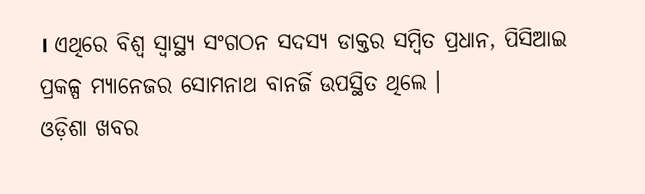। ଏଥିରେ ବିଶ୍ଵ ସ୍ଵାସ୍ଥ୍ୟ ସଂଗଠନ ସଦସ୍ୟ ଡାକ୍ତର ସମ୍ବିତ ପ୍ରଧାନ, ପିସିଆଇ ପ୍ରକଳ୍ପ ମ୍ୟାନେଜର ସୋମନାଥ ବାନର୍ଜି ଉପସ୍ଥିତ ଥିଲେ ।
ଓଡ଼ିଶା ଖବର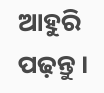ଆହୁରି ପଢ଼ନ୍ତୁ ।